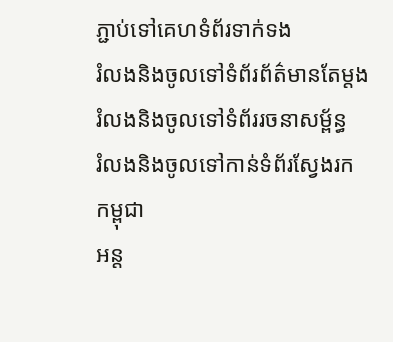ភ្ជាប់ទៅគេហទំព័រទាក់ទង
រំលងនិងចូលទៅទំព័រព័ត៌មានតែម្តង
រំលងនិងចូលទៅទំព័ររចនាសម្ព័ន្ធ
រំលងនិងចូលទៅកាន់ទំព័រស្វែងរក
កម្ពុជា
អន្ត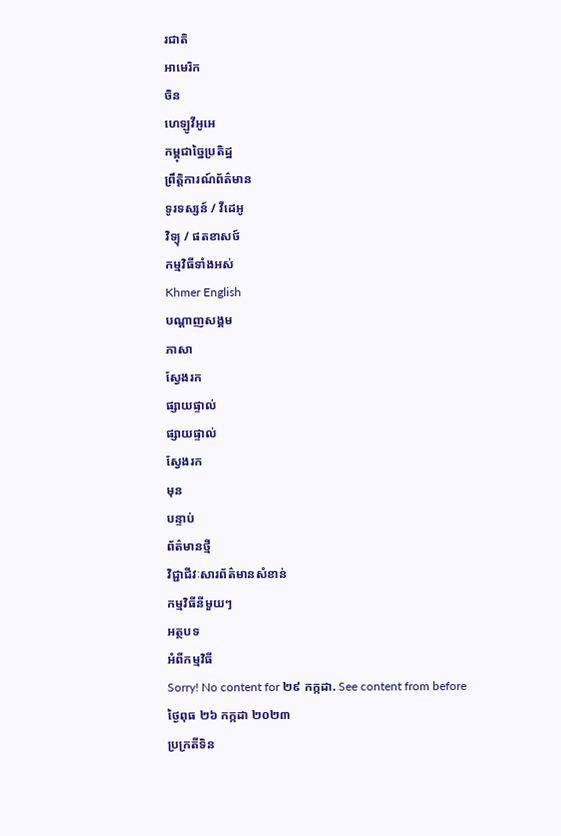រជាតិ
អាមេរិក
ចិន
ហេឡូវីអូអេ
កម្ពុជាច្នៃប្រតិដ្ឋ
ព្រឹត្តិការណ៍ព័ត៌មាន
ទូរទស្សន៍ / វីដេអូ
វិទ្យុ / ផតខាសថ៍
កម្មវិធីទាំងអស់
Khmer English
បណ្តាញសង្គម
ភាសា
ស្វែងរក
ផ្សាយផ្ទាល់
ផ្សាយផ្ទាល់
ស្វែងរក
មុន
បន្ទាប់
ព័ត៌មានថ្មី
វិជ្ជាជីវៈសារព័ត៌មានសំខាន់
កម្មវិធីនីមួយៗ
អត្ថបទ
អំពីកម្មវិធី
Sorry! No content for ២៩ កក្កដា. See content from before
ថ្ងៃពុធ ២៦ កក្កដា ២០២៣
ប្រក្រតីទិន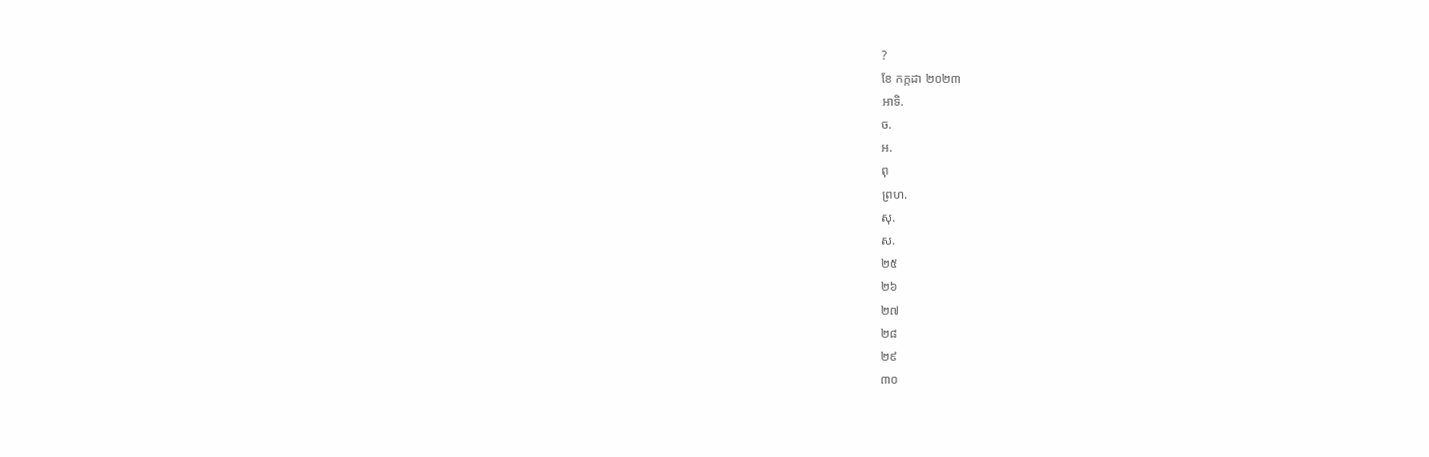?
ខែ កក្កដា ២០២៣
អាទិ.
ច.
អ.
ពុ
ព្រហ.
សុ.
ស.
២៥
២៦
២៧
២៨
២៩
៣០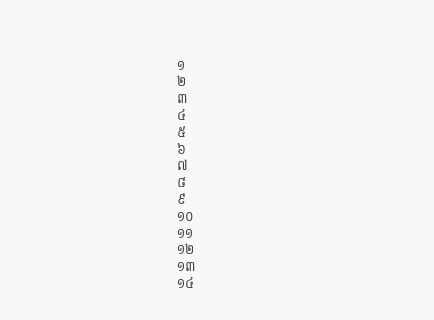១
២
៣
៤
៥
៦
៧
៨
៩
១០
១១
១២
១៣
១៤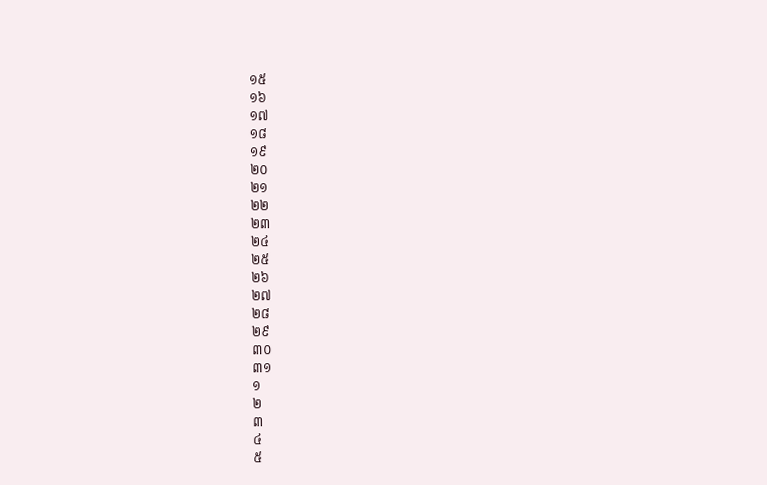១៥
១៦
១៧
១៨
១៩
២០
២១
២២
២៣
២៤
២៥
២៦
២៧
២៨
២៩
៣០
៣១
១
២
៣
៤
៥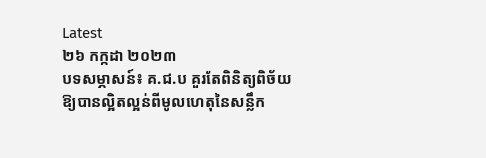Latest
២៦ កក្កដា ២០២៣
បទសម្ភាសន៍៖ គ.ជ.ប គួរតែពិនិត្យពិច័យឱ្យបានល្អិតល្អន់ពីមូលហេតុនៃសន្លឹក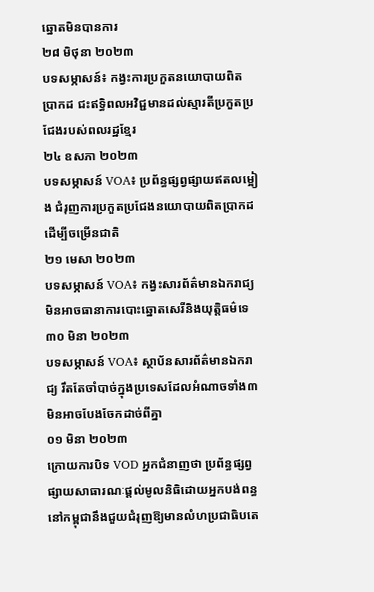ឆ្នោតមិនបានការ
២៨ មិថុនា ២០២៣
បទសម្ភាសន៍៖ កង្វះការប្រកួតនយោបាយពិតប្រាកដ ជះឥទ្ធិពលអវិជ្ជមានដល់ស្មារតីប្រកួតប្រជែងរបស់ពលរដ្ឋខ្មែរ
២៤ ឧសភា ២០២៣
បទសម្ភាសន៍ VOA៖ ប្រព័ន្ធផ្សព្វផ្សាយឥតលម្អៀង ជំរុញការប្រកួតប្រជែងនយោបាយពិតប្រាកដដើម្បីចម្រើនជាតិ
២១ មេសា ២០២៣
បទសម្ភាសន៍ VOA៖ កង្វះសារព័ត៌មានឯករាជ្យមិនអាចធានាការបោះឆ្នោតសេរីនិងយុត្តិធម៌ទេ
៣០ មិនា ២០២៣
បទសម្ភាសន៍ VOA៖ ស្ថាប័នសារព័ត៌មានឯករាជ្យ រឹតតែចាំបាច់ក្នុងប្រទេសដែលអំណាចទាំង៣មិនអាចបែងចែកដាច់ពីគ្នា
០១ មិនា ២០២៣
ក្រោយការបិទ VOD អ្នកជំនាញថា ប្រព័ន្ធផ្សព្វផ្សាយសាធារណៈផ្ដល់មូលនិធិដោយអ្នកបង់ពន្ធនៅកម្ពុជានឹងជួយជំរុញឱ្យមានលំហប្រជាធិបតេ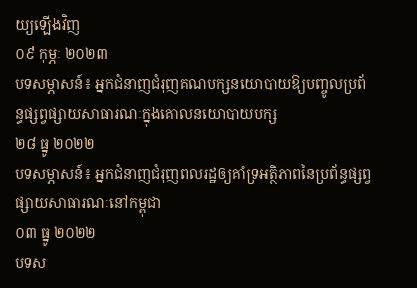យ្យឡើងវិញ
០៩ កុម្ភៈ ២០២៣
បទសម្ភាសន៍៖ អ្នកជំនាញជំរុញគណបក្សនយោបាយឱ្យបញ្ចូលប្រព័ន្ធផ្សព្វផ្សាយសាធារណៈក្នុងគោលនយោបាយបក្ស
២៨ ធ្នូ ២០២២
បទសម្ភាសន៍៖ អ្នកជំនាញជំរុញពលរដ្ឋឲ្យគាំទ្រអត្ថិភាពនៃប្រព័ន្ធផ្សព្វផ្សាយសាធារណៈនៅកម្ពុជា
០៣ ធ្នូ ២០២២
បទស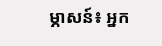ម្ភាសន៍៖ អ្នក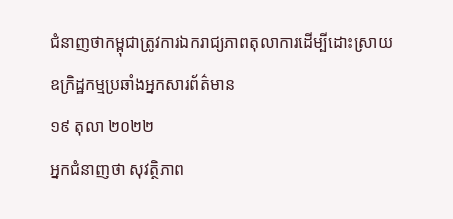ជំនាញថាកម្ពុជាត្រូវការឯករាជ្យភាពតុលាការដើម្បីដោះស្រាយឧក្រិដ្ឋកម្មប្រឆាំងអ្នកសារព័ត៌មាន
១៩ តុលា ២០២២
អ្នកជំនាញថា សុវត្ថិភាព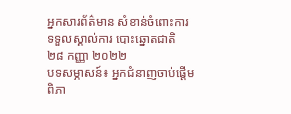អ្នកសារព័ត៌មាន សំខាន់ចំពោះការទទួលស្គាល់ការ បោះឆ្នោតជាតិ
២៨ កញ្ញា ២០២២
បទសម្ភាសន៍៖ អ្នកជំនាញចាប់ផ្តើមពិភា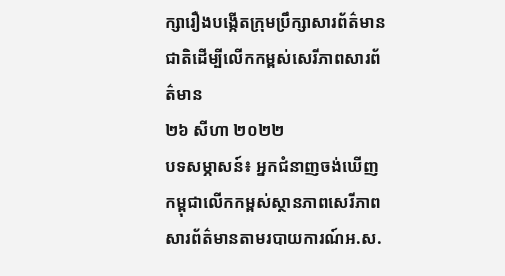ក្សារឿងបង្កើតក្រុមប្រឹក្សាសារព័ត៌មានជាតិដើម្បីលើកកម្ពស់សេរីភាពសារព័ត៌មាន
២៦ សីហា ២០២២
បទសម្ភាសន៍៖ អ្នកជំនាញចង់ឃើញកម្ពុជាលើកកម្ពស់ស្ថានភាពសេរីភាពសារព័ត៌មានតាមរបាយការណ៍អ.ស.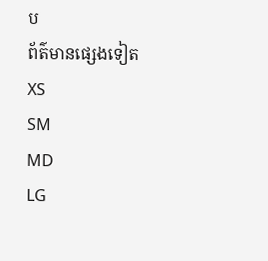ប
ព័ត៌មានផ្សេងទៀត
XS
SM
MD
LG